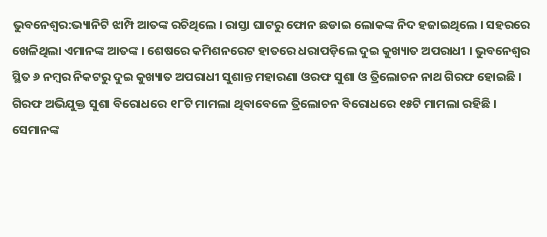ଭୁବନେଶ୍ବର:ଭ୍ୟାନିଟି ଝାମ୍ପି ଆତଙ୍କ ରଚିଥିଲେ । ରାସ୍ତା ଘାଟରୁ ଫୋନ ଛଡାଇ ଲୋକଙ୍କ ନିଦ ହଜାଇଥିଲେ । ସହରରେ ଖେଳିଥିଲା ଏମାନଙ୍କ ଆତଙ୍କ । ଶେଷରେ କମିଶନରେଟ ହାତରେ ଧରାପଡ଼ିଲେ ଦୁଇ କୁଖ୍ୟାତ ଅପରାଧୀ । ଭୁବନେଶ୍ବର ସ୍ଥିତ ୬ ନମ୍ବର ନିକଟରୁ ଦୁଇ କୁଖ୍ୟାତ ଅପରାଧୀ ସୁଶାନ୍ତ ମହାରଣା ଓରଫ ସୁଶା ଓ ତ୍ରିଲୋଚନ ନାଥ ଗିରଫ ହୋଇଛି ।
ଗିରଫ ଅଭିଯୁକ୍ତ ସୁଶା ବିରୋଧରେ ୧୮ଟି ମାମଲା ଥିବାବେଳେ ତ୍ରିଲୋଚନ ବିରୋଧରେ ୧୫ଟି ମାମଲା ରହିଛି । ସେମାନଙ୍କ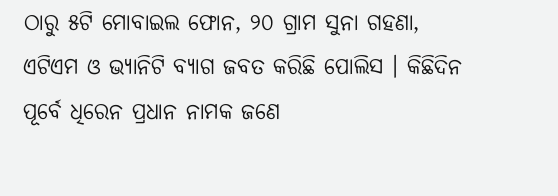ଠାରୁ ୫ଟି ମୋବାଇଲ ଫୋନ, ୨୦ ଗ୍ରାମ ସୁନା ଗହଣା, ଏଟିଏମ ଓ ଭ୍ୟାନିଟି ବ୍ୟାଗ ଜବତ କରିଛି ପୋଲିସ । କିଛିଦିନ ପୂର୍ବେ ଧିରେନ ପ୍ରଧାନ ନାମକ ଜଣେ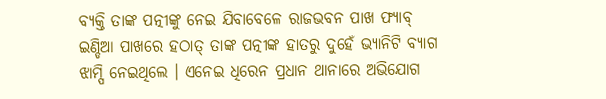ବ୍ୟକ୍ତି ତାଙ୍କ ପତ୍ନୀଙ୍କୁ ନେଇ ଯିବାବେଳେ ରାଜଭବନ ପାଖ ଫ୍ୟାବ୍ ଇଣ୍ଡିଆ ପାଖରେ ହଠାତ୍ ତାଙ୍କ ପତ୍ନୀଙ୍କ ହାତରୁ ଦୁହେଁ ଭ୍ୟାନିଟି ବ୍ୟାଗ ଝାମ୍ପି ନେଇଥିଲେ । ଏନେଇ ଧିରେନ ପ୍ରଧାନ ଥାନାରେ ଅଭିଯୋଗ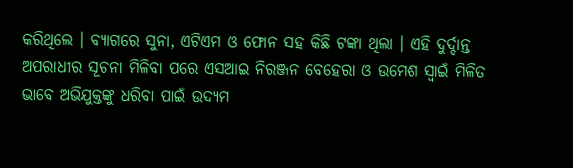କରିଥିଲେ । ବ୍ୟାଗରେ ସୁନା, ଏଟିଏମ ଓ ଫୋନ ସହ କିଛି ଟଙ୍କା ଥିଲା । ଏହି ଦୁର୍ଦ୍ଦାନ୍ତ ଅପରାଧୀର ସୂଚନା ମିଳିବା ପରେ ଏସଆଇ ନିରଞ୍ଜନ ବେହେରା ଓ ଉମେଶ ସ୍ବାଇଁ ମିଳିତ ଭାବେ ଅଭିଯୁକ୍ତଙ୍କୁ ଧରିବା ପାଇଁ ଉଦ୍ୟମ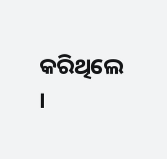କରିଥିଲେ ।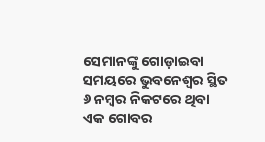ସେମାନଙ୍କୁ ଗୋଡ଼ାଇବା ସମୟରେ ଭୁବନେଶ୍ବର ସ୍ଥିତ ୬ ନମ୍ବର ନିକଟରେ ଥିବା ଏକ ଗୋବର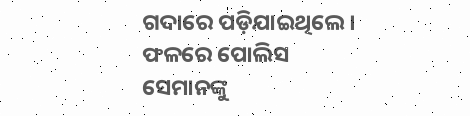ଗଦାରେ ପଡ଼ିଯାଇଥିଲେ । ଫଳରେ ପୋଲିସ ସେମାନଙ୍କୁ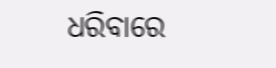ଧରିବାରେ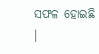ସଫଳ ହୋଇଛି ।